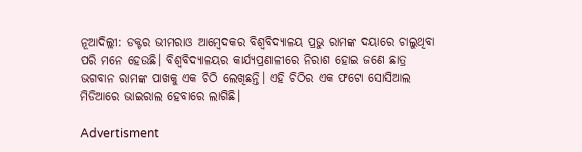ନୂଆଦିଲ୍ଲୀ: ଡକ୍ଟର ଭୀମରାଓ ଆମ୍ବେଦକର ବିଶ୍ୱବିଦ୍ୟାଳୟ ପ୍ରଭୁ ରାମଙ୍କ ଦୟାରେ ଚାଲୁଥିବା ପରି ମନେ ହେଉଛି। ବିଶ୍ୱବିଦ୍ୟାଳୟର କାର୍ଯ୍ୟପ୍ରଣାଳୀରେ ନିରାଶ ହୋଇ ଜଣେ ଛାତ୍ର ଭଗବାନ ରାମଙ୍କ ପାଖକୁ ଏକ ଚିଠି ଲେଖିଛନ୍ତି। ଏହି ଚିଠିର ଏକ ଫଟୋ ସୋସିଆଲ ମିଡିଆରେ ଭାଇରାଲ ହେବାରେ ଲାଗିଛି।

Advertisment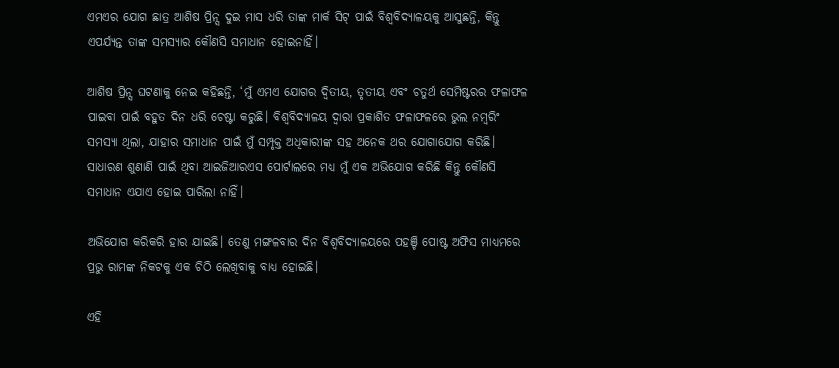ଏମଏର ଯୋଗ ଛାତ୍ର ଆଶିଷ ପ୍ରିନ୍ସ ଦୁଇ ମାସ ଧରି ତାଙ୍କ ମାର୍କ ସିଟ୍ ପାଇଁ ବିଶ୍ୱବିଦ୍ୟାଳୟକୁ ଆସୁଛନ୍ତି, କିନ୍ତୁ ଏପର୍ଯ୍ୟନ୍ତ ତାଙ୍କ ସମସ୍ୟାର କୌଣସି ସମାଧାନ ହୋଇନାହିଁ।

ଆଶିଷ ପ୍ରିନ୍ସ ଘଟଣାକୁ ନେଇ କହିଛନ୍ତି, ‘ମୁଁ ଏମଏ ଯୋଗର ଦ୍ୱିତୀୟ, ତୃତୀୟ ଏବଂ ଚତୁର୍ଥ ସେମିଷ୍ଟରର ଫଳାଫଳ ପାଇବା ପାଇଁ ବହୁତ ଦିନ ଧରି ଚେଷ୍ଟା କରୁଛି। ବିଶ୍ୱବିଦ୍ୟାଳୟ ଦ୍ୱାରା ପ୍ରକାଶିତ ଫଳାଫଳରେ ଭୁଲ ନମ୍ବରିଂ ସମସ୍ୟା ଥିଲା, ଯାହାର ସମାଧାନ ପାଇଁ ମୁଁ ସମ୍ପୃକ୍ତ ଅଧିକାରୀଙ୍କ ସହ ଅନେକ ଥର ଯୋଗାଯୋଗ କରିଛି।
ସାଧାରଣ ଶୁଣାଣି ପାଇଁ ଥିବା ଆଇଜିଆରଏସ ପୋର୍ଟାଲରେ ମଧ୍ୟ ମୁଁ ଏକ ଅଭିଯୋଗ କରିଛି କିନ୍ତୁ କୌଣସି ସମାଧାନ ଏଯାଏ ହୋଇ ପାରିଲା ନାହିଁ।

ଅଭିଯୋଗ କରିକରି ହାର ଯାଇଛି। ତେଣୁ ମଙ୍ଗଳବାର ଦିନ ବିଶ୍ୱବିଦ୍ୟାଳୟରେ ପହଞ୍ଚି ପୋଷ୍ଟ ଅଫିସ ମାଧ୍ୟମରେ ପ୍ରଭୁ ରାମଙ୍କ ନିକଟକୁ ଏକ ଚିଠି ଲେଖିବାକୁ ବାଧ୍ୟ ହୋଇଛି।

ଏହି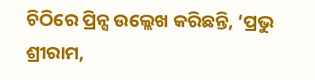ଚିଠିରେ ପ୍ରିନ୍ସ ଉଲ୍ଲେଖ କରିଛନ୍ତି, ‘ପ୍ରଭୁ ଶ୍ରୀରାମ,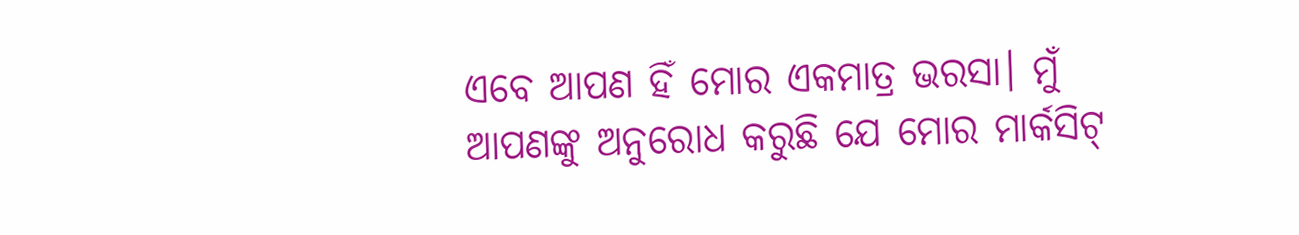ଏବେ ଆପଣ ହିଁ ମୋର ଏକମାତ୍ର ଭରସା। ମୁଁ ଆପଣଙ୍କୁ ଅନୁରୋଧ କରୁଛି ଯେ ମୋର ମାର୍କସିଟ୍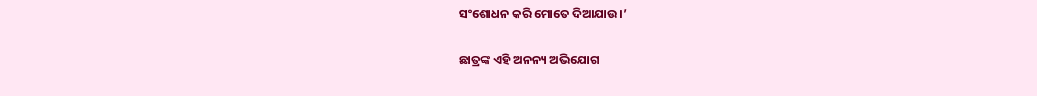ସଂଶୋଧନ କରି ମୋତେ ଦିଆଯାଉ।’

ଛାତ୍ରଙ୍କ ଏହି ଅନନ୍ୟ ଅଭିଯୋଗ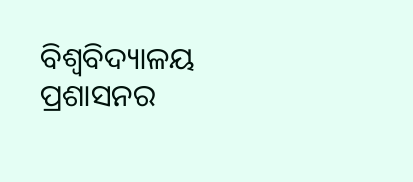ବିଶ୍ୱବିଦ୍ୟାଳୟ ପ୍ରଶାସନର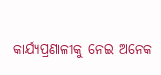କାର୍ଯ୍ୟପ୍ରଣାଳୀକୁ ନେଇ ଅନେକ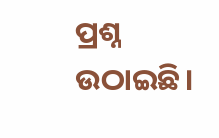ପ୍ରଶ୍ନ ଉଠାଇଛି।